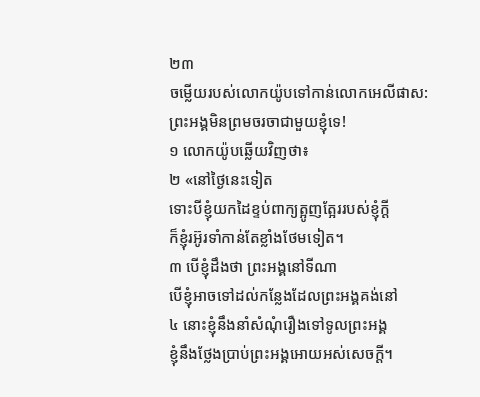២៣
ចម្លើយរបស់លោកយ៉ូបទៅកាន់លោកអេលីផាស: ព្រះអង្គមិនព្រមចរចាជាមួយខ្ញុំទេ!
១ លោកយ៉ូបឆ្លើយវិញថា៖
២ «នៅថ្ងៃនេះទៀត
ទោះបីខ្ញុំយកដៃខ្ទប់ពាក្យត្អូញត្អែររបស់ខ្ញុំក្ដី
ក៏ខ្ញុំរអ៊ូរទាំកាន់តែខ្លាំងថែមទៀត។
៣ បើខ្ញុំដឹងថា ព្រះអង្គនៅទីណា
បើខ្ញុំអាចទៅដល់កន្លែងដែលព្រះអង្គគង់នៅ
៤ នោះខ្ញុំនឹងនាំសំណុំរឿងទៅទូលព្រះអង្គ
ខ្ញុំនឹងថ្លែងប្រាប់ព្រះអង្គអោយអស់សេចក្ដី។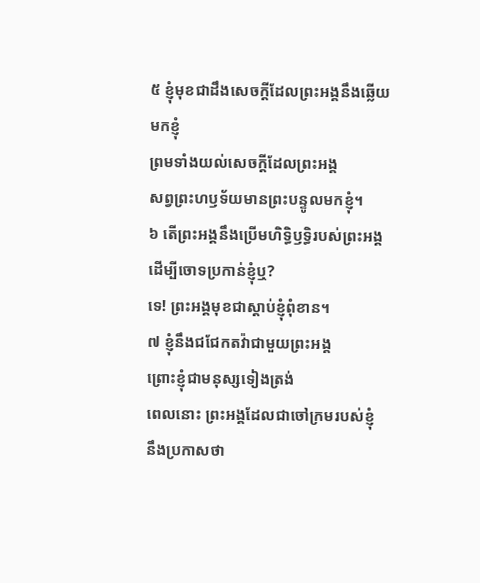៥ ខ្ញុំមុខជាដឹងសេចក្ដីដែលព្រះអង្គនឹងឆ្លើយមកខ្ញុំ
ព្រមទាំងយល់សេចក្ដីដែលព្រះអង្គ
សព្វព្រះហឫទ័យមានព្រះបន្ទូលមកខ្ញុំ។
៦ តើព្រះអង្គនឹងប្រើមហិទ្ធិឫទ្ធិរបស់ព្រះអង្គ
ដើម្បីចោទប្រកាន់ខ្ញុំឬ?
ទេ! ព្រះអង្គមុខជាស្ដាប់ខ្ញុំពុំខាន។
៧ ខ្ញុំនឹងជជែកតវ៉ាជាមួយព្រះអង្គ
ព្រោះខ្ញុំជាមនុស្សទៀងត្រង់
ពេលនោះ ព្រះអង្គដែលជាចៅក្រមរបស់ខ្ញុំ
នឹងប្រកាសថា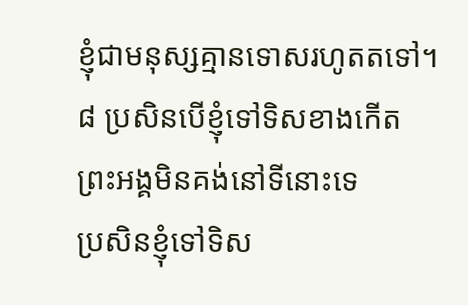ខ្ញុំជាមនុស្សគ្មានទោសរហូតតទៅ។
៨ ប្រសិនបើខ្ញុំទៅទិសខាងកើត
ព្រះអង្គមិនគង់នៅទីនោះទេ
ប្រសិនខ្ញុំទៅទិស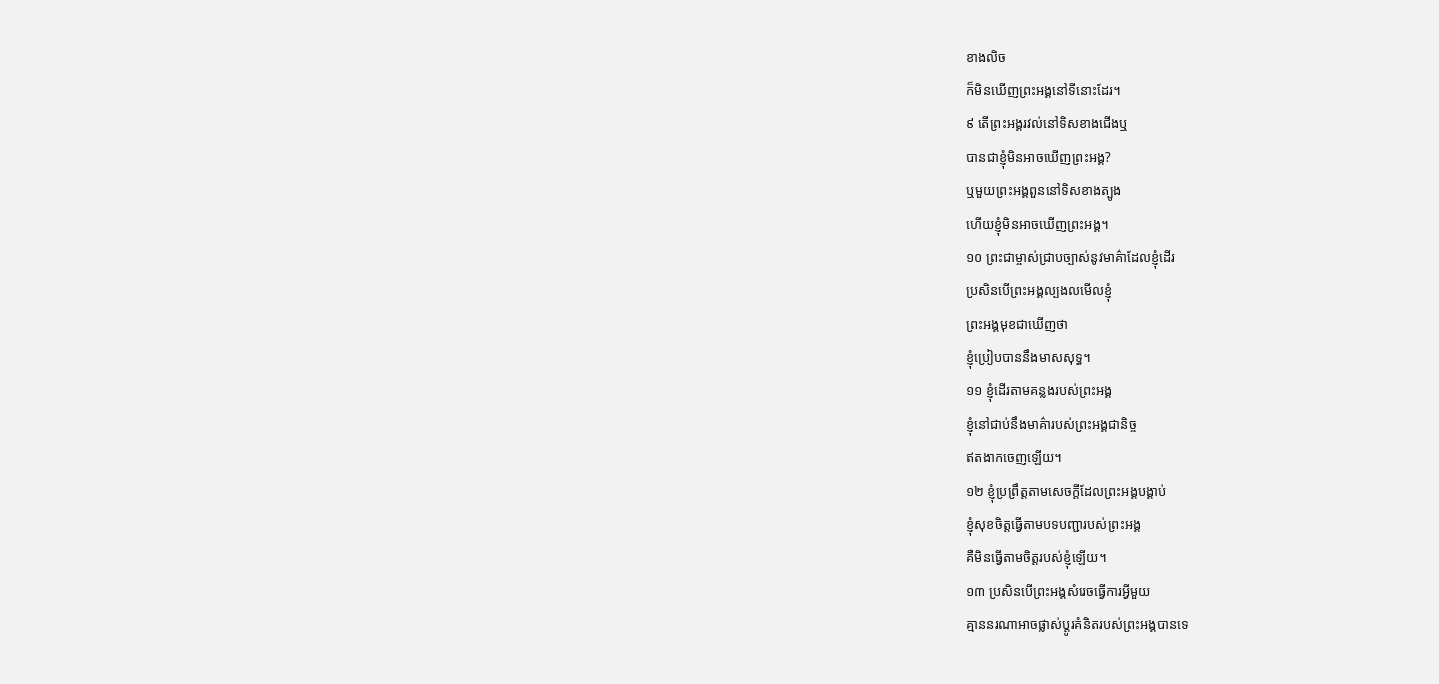ខាងលិច
ក៏មិនឃើញព្រះអង្គនៅទីនោះដែរ។
៩ តើព្រះអង្គរវល់នៅទិសខាងជើងឬ
បានជាខ្ញុំមិនអាចឃើញព្រះអង្គ?
ឬមួយព្រះអង្គពួននៅទិសខាងត្បូង
ហើយខ្ញុំមិនអាចឃើញព្រះអង្គ។
១០ ព្រះជាម្ចាស់ជ្រាបច្បាស់នូវមាគ៌ាដែលខ្ញុំដើរ
ប្រសិនបើព្រះអង្គល្បងលមើលខ្ញុំ
ព្រះអង្គមុខជាឃើញថា
ខ្ញុំប្រៀបបាននឹងមាសសុទ្ធ។
១១ ខ្ញុំដើរតាមគន្លងរបស់ព្រះអង្គ
ខ្ញុំនៅជាប់នឹងមាគ៌ារបស់ព្រះអង្គជានិច្ច
ឥតងាកចេញឡើយ។
១២ ខ្ញុំប្រព្រឹត្តតាមសេចក្ដីដែលព្រះអង្គបង្គាប់
ខ្ញុំសុខចិត្តធ្វើតាមបទបញ្ជារបស់ព្រះអង្គ
គឺមិនធ្វើតាមចិត្តរបស់ខ្ញុំឡើយ។
១៣ ប្រសិនបើព្រះអង្គសំរេចធ្វើការអ្វីមួយ
គ្មាននរណាអាចផ្លាស់ប្ដូរគំនិតរបស់ព្រះអង្គបានទេ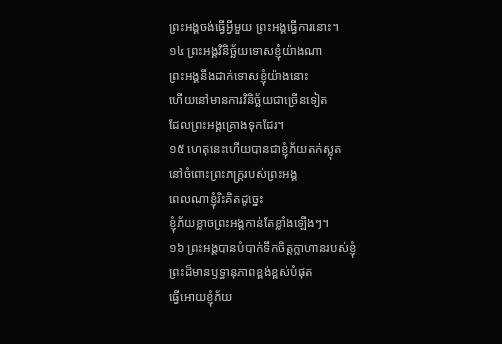ព្រះអង្គចង់ធ្វើអ្វីមួយ ព្រះអង្គធ្វើការនោះ។
១៤ ព្រះអង្គវិនិច្ឆ័យទោសខ្ញុំយ៉ាងណា
ព្រះអង្គនឹងដាក់ទោសខ្ញុំយ៉ាងនោះ
ហើយនៅមានការវិនិច្ឆ័យជាច្រើនទៀត
ដែលព្រះអង្គគ្រោងទុកដែរ។
១៥ ហេតុនេះហើយបានជាខ្ញុំភ័យតក់ស្លុត
នៅចំពោះព្រះភក្ត្ររបស់ព្រះអង្គ
ពេលណាខ្ញុំរិះគិតដូច្នេះ
ខ្ញុំភ័យខ្លាចព្រះអង្គកាន់តែខ្លាំងឡើងៗ។
១៦ ព្រះអង្គបានបំបាក់ទឹកចិត្តក្លាហានរបស់ខ្ញុំ
ព្រះដ៏មានឫទ្ធានុភាពខ្ពង់ខ្ពស់បំផុត
ធ្វើអោយខ្ញុំភ័យ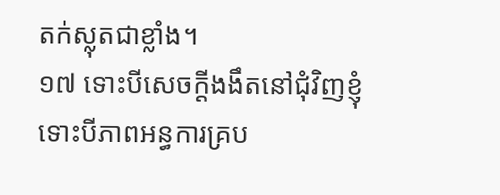តក់ស្លុតជាខ្លាំង។
១៧ ទោះបីសេចក្ដីងងឹតនៅជុំវិញខ្ញុំ
ទោះបីភាពអន្ធការគ្រប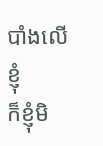បាំងលើខ្ញុំ
ក៏ខ្ញុំមិ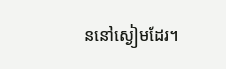ននៅស្ងៀមដែរ។